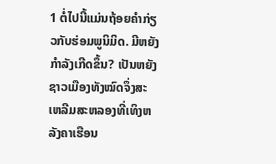1 ຕໍ່ໄປນີ້ແມ່ນຖ້ອຍຄຳກ່ຽວກັບຮ່ອມພູນິມິດ. ມີຫຍັງກຳລັງເກີດຂຶ້ນ? ເປັນຫຍັງຊາວເມືອງທັງໝົດຈຶ່ງສະເຫລີມສະຫລອງທີ່ເທິງຫລັງຄາເຮືອນ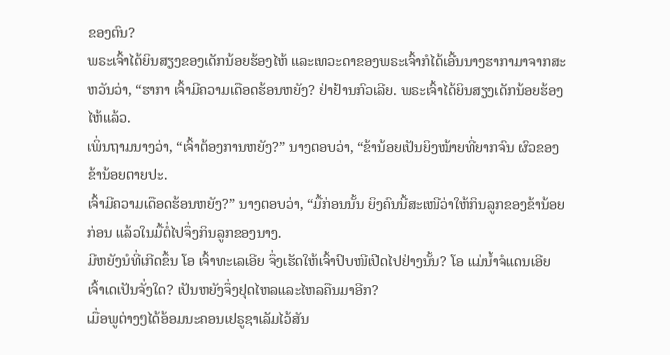ຂອງຕົນ?
ພຣະເຈົ້າໄດ້ຍິນສຽງຂອງເດັກນ້ອຍຮ້ອງໄຫ້ ແລະເທວະດາຂອງພຣະເຈົ້າກໍໄດ້ເອີ້ນນາງຮາກາມາຈາກສະຫວັນວ່າ, “ຮາກາ ເຈົ້າມີຄວາມເດືອດຮ້ອນຫຍັງ? ຢ່າຢ້ານກົວເລີຍ. ພຣະເຈົ້າໄດ້ຍິນສຽງເດັກນ້ອຍຮ້ອງໄຫ້ແລ້ວ.
ເພິ່ນຖາມນາງວ່າ, “ເຈົ້າຕ້ອງການຫຍັງ?” ນາງຕອບວ່າ, “ຂ້ານ້ອຍເປັນຍິງໝ້າຍທີ່ຍາກຈົນ ຜົວຂອງຂ້ານ້ອຍຕາຍປະ.
ເຈົ້າມີຄວາມເດືອດຮ້ອນຫຍັງ?” ນາງຕອບວ່າ, “ມື້ກ່ອນນັ້ນ ຍິງຄົນນີ້ສະເໜີວ່າໃຫ້ກິນລູກຂອງຂ້ານ້ອຍກ່ອນ ແລ້ວໃນມື້ຕໍ່ໄປຈຶ່ງກິນລູກຂອງນາງ.
ມີຫຍັງນໍທີ່ເກີດຂຶ້ນ ໂອ ເຈົ້າທະເລເອີຍ ຈຶ່ງເຮັດໃຫ້ເຈົ້າປົບໜີເປີດໄປຢ່າງນັ້ນ? ໂອ ແມ່ນໍ້າຈໍແດນເອີຍ ເຈົ້າເດເປັນຈັ່ງໃດ? ເປັນຫຍັງຈຶ່ງຢຸດໄຫລແລະໄຫລຄືນມາອີກ?
ເມື່ອພູຕ່າງໆໄດ້ອ້ອມນະຄອນເຢຣູຊາເລັມໄວ້ສັນ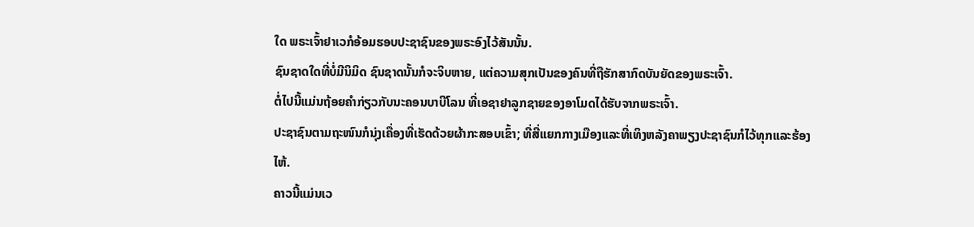ໃດ ພຣະເຈົ້າຢາເວກໍອ້ອມຮອບປະຊາຊົນຂອງພຣະອົງໄວ້ສັນນັ້ນ.
ຊົນຊາດໃດທີ່ບໍ່ມີນິມິດ ຊົນຊາດນັ້ນກໍຈະຈິບຫາຍ, ແຕ່ຄວາມສຸກເປັນຂອງຄົນທີ່ຖືຮັກສາກົດບັນຍັດຂອງພຣະເຈົ້າ.
ຕໍ່ໄປນີ້ແມ່ນຖ້ອຍຄຳກ່ຽວກັບນະຄອນບາບີໂລນ ທີ່ເອຊາຢາລູກຊາຍຂອງອາໂມດໄດ້ຮັບຈາກພຣະເຈົ້າ.
ປະຊາຊົນຕາມຖະໜົນກໍນຸ່ງເຄື່ອງທີ່ເຮັດດ້ວຍຜ້າກະສອບເຂົ້າ; ທີ່ສີ່ແຍກກາງເມືອງແລະທີ່ເທິງຫລັງຄາພຽງປະຊາຊົນກໍໄວ້ທຸກແລະຮ້ອງໄຫ້.
ຄາວນີ້ແມ່ນເວ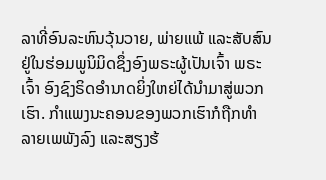ລາທີ່ອົນລະຫົນວຸ້ນວາຍ, ພ່າຍແພ້ ແລະສັບສົນຢູ່ໃນຮ່ອມພູນິມິດຊຶ່ງອົງພຣະຜູ້ເປັນເຈົ້າ ພຣະເຈົ້າ ອົງຊົງຣິດອຳນາດຍິ່ງໃຫຍ່ໄດ້ນຳມາສູ່ພວກເຮົາ. ກຳແພງນະຄອນຂອງພວກເຮົາກໍຖືກທຳລາຍເພພັງລົງ ແລະສຽງຮ້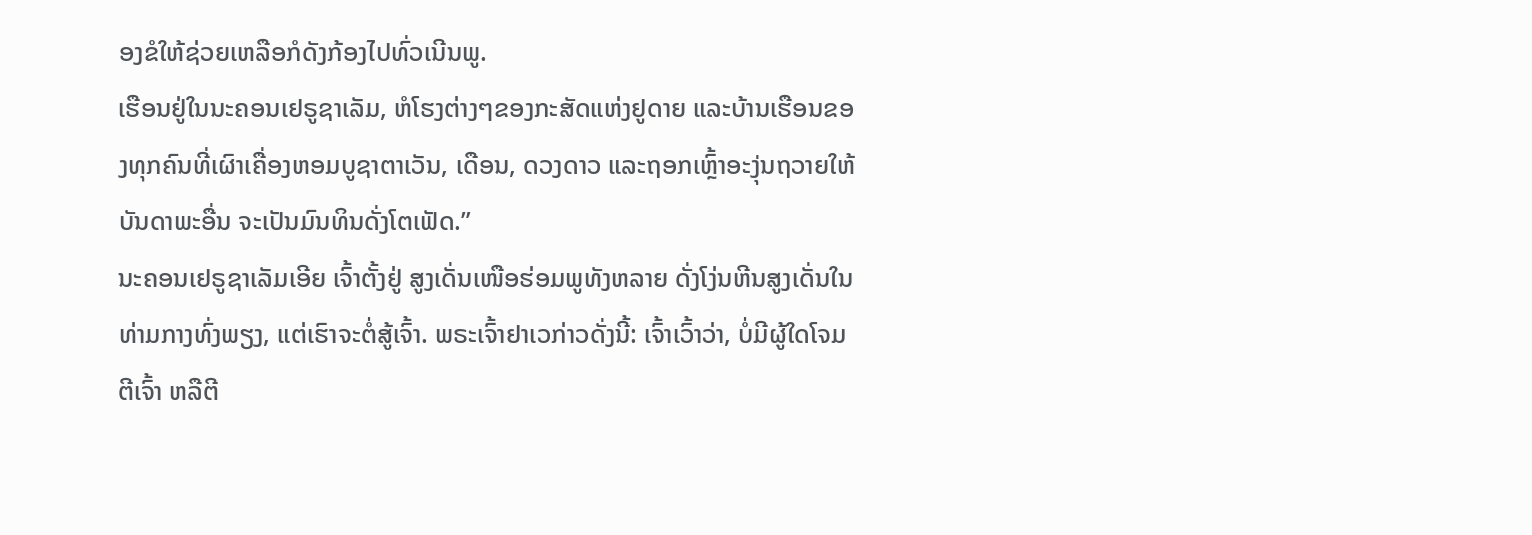ອງຂໍໃຫ້ຊ່ວຍເຫລືອກໍດັງກ້ອງໄປທົ່ວເນີນພູ.
ເຮືອນຢູ່ໃນນະຄອນເຢຣູຊາເລັມ, ຫໍໂຮງຕ່າງໆຂອງກະສັດແຫ່ງຢູດາຍ ແລະບ້ານເຮືອນຂອງທຸກຄົນທີ່ເຜົາເຄື່ອງຫອມບູຊາຕາເວັນ, ເດືອນ, ດວງດາວ ແລະຖອກເຫຼົ້າອະງຸ່ນຖວາຍໃຫ້ບັນດາພະອື່ນ ຈະເປັນມົນທິນດັ່ງໂຕເຟັດ.”
ນະຄອນເຢຣູຊາເລັມເອີຍ ເຈົ້າຕັ້ງຢູ່ ສູງເດັ່ນເໜືອຮ່ອມພູທັງຫລາຍ ດັ່ງໂງ່ນຫີນສູງເດັ່ນໃນທ່າມກາງທົ່ງພຽງ, ແຕ່ເຮົາຈະຕໍ່ສູ້ເຈົ້າ. ພຣະເຈົ້າຢາເວກ່າວດັ່ງນີ້: ເຈົ້າເວົ້າວ່າ, ບໍ່ມີຜູ້ໃດໂຈມຕີເຈົ້າ ຫລືຕີ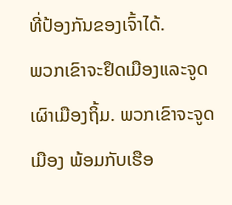ທີ່ປ້ອງກັນຂອງເຈົ້າໄດ້.
ພວກເຂົາຈະຢຶດເມືອງແລະຈູດເຜົາເມືອງຖິ້ມ. ພວກເຂົາຈະຈູດເມືອງ ພ້ອມກັບເຮືອ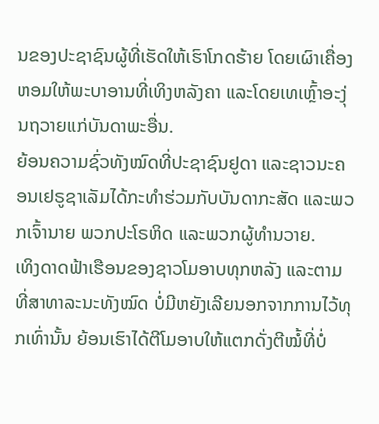ນຂອງປະຊາຊົນຜູ້ທີ່ເຮັດໃຫ້ເຮົາໂກດຮ້າຍ ໂດຍເຜົາເຄື່ອງຫອມໃຫ້ພະບາອານທີ່ເທິງຫລັງຄາ ແລະໂດຍເທເຫຼົ້າອະງຸ່ນຖວາຍແກ່ບັນດາພະອື່ນ.
ຍ້ອນຄວາມຊົ່ວທັງໝົດທີ່ປະຊາຊົນຢູດາ ແລະຊາວນະຄອນເຢຣູຊາເລັມໄດ້ກະທຳຮ່ວມກັບບັນດາກະສັດ ແລະພວກເຈົ້ານາຍ ພວກປະໂຣຫິດ ແລະພວກຜູ້ທຳນວາຍ.
ເທິງດາດຟ້າເຮືອນຂອງຊາວໂມອາບທຸກຫລັງ ແລະຕາມທີ່ສາທາລະນະທັງໝົດ ບໍ່ມີຫຍັງເລີຍນອກຈາກການໄວ້ທຸກເທົ່ານັ້ນ ຍ້ອນເຮົາໄດ້ຕີໂມອາບໃຫ້ແຕກດັ່ງຕີໝໍ້ທີ່ບໍ່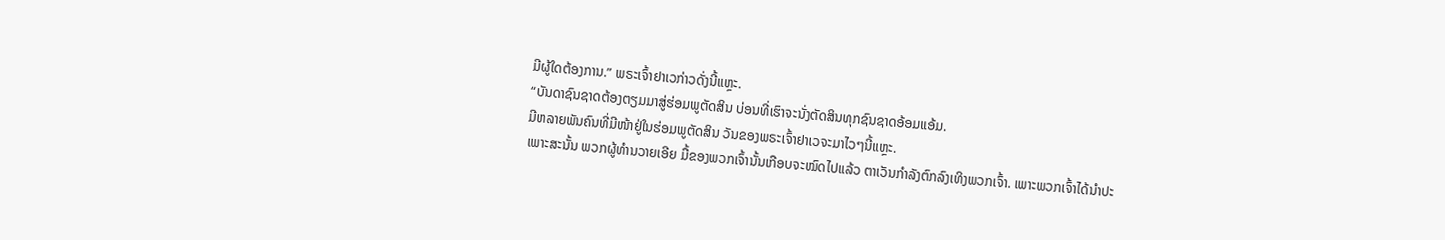ມີຜູ້ໃດຕ້ອງການ.” ພຣະເຈົ້າຢາເວກ່າວດັ່ງນີ້ແຫຼະ.
“ບັນດາຊົນຊາດຕ້ອງຕຽມມາສູ່ຮ່ອມພູຕັດສິນ ບ່ອນທີ່ເຮົາຈະນັ່ງຕັດສິນທຸກຊົນຊາດອ້ອມແອ້ມ.
ມີຫລາຍພັນຄົນທີ່ມີໜ້າຢູ່ໃນຮ່ອມພູຕັດສິນ ວັນຂອງພຣະເຈົ້າຢາເວຈະມາໄວໆນີ້ແຫຼະ.
ເພາະສະນັ້ນ ພວກຜູ້ທຳນວາຍເອີຍ ມື້ຂອງພວກເຈົ້ານັ້ນເກືອບຈະໝົດໄປແລ້ວ ຕາເວັນກຳລັງຕົກລົງເທິງພວກເຈົ້າ. ເພາະພວກເຈົ້າໄດ້ນຳປະ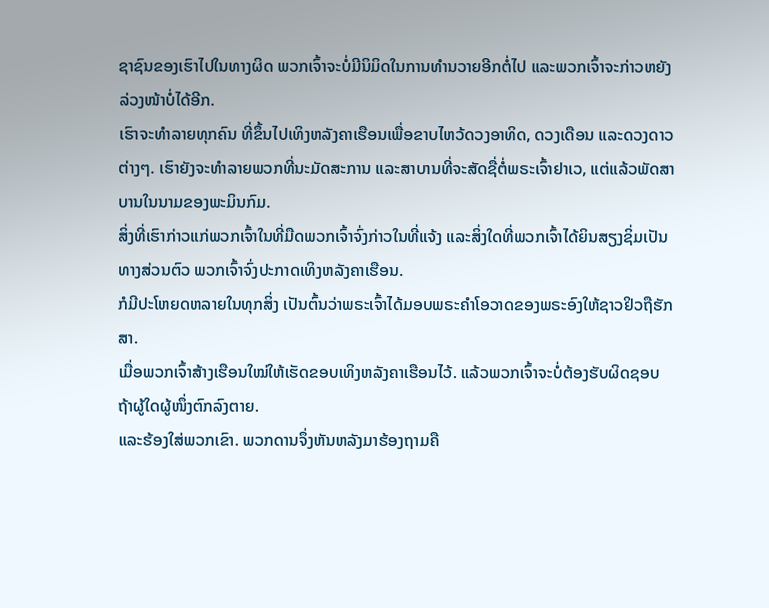ຊາຊົນຂອງເຮົາໄປໃນທາງຜິດ ພວກເຈົ້າຈະບໍ່ມີນິມິດໃນການທຳນວາຍອີກຕໍ່ໄປ ແລະພວກເຈົ້າຈະກ່າວຫຍັງລ່ວງໜ້າບໍ່ໄດ້ອີກ.
ເຮົາຈະທຳລາຍທຸກຄົນ ທີ່ຂຶ້ນໄປເທິງຫລັງຄາເຮືອນເພື່ອຂາບໄຫວ້ດວງອາທິດ, ດວງເດືອນ ແລະດວງດາວຕ່າງໆ. ເຮົາຍັງຈະທຳລາຍພວກທີ່ນະມັດສະການ ແລະສາບານທີ່ຈະສັດຊື່ຕໍ່ພຣະເຈົ້າຢາເວ, ແຕ່ແລ້ວພັດສາບານໃນນາມຂອງພະມິນກົມ.
ສິ່ງທີ່ເຮົາກ່າວແກ່ພວກເຈົ້າໃນທີ່ມືດພວກເຈົ້າຈົ່ງກ່າວໃນທີ່ແຈ້ງ ແລະສິ່ງໃດທີ່ພວກເຈົ້າໄດ້ຍິນສຽງຊິ່ມເປັນທາງສ່ວນຕົວ ພວກເຈົ້າຈົ່ງປະກາດເທິງຫລັງຄາເຮືອນ.
ກໍມີປະໂຫຍດຫລາຍໃນທຸກສິ່ງ ເປັນຕົ້ນວ່າພຣະເຈົ້າໄດ້ມອບພຣະຄຳໂອວາດຂອງພຣະອົງໃຫ້ຊາວຢິວຖືຮັກສາ.
ເມື່ອພວກເຈົ້າສ້າງເຮືອນໃໝ່ໃຫ້ເຮັດຂອບເທິງຫລັງຄາເຮືອນໄວ້. ແລ້ວພວກເຈົ້າຈະບໍ່ຕ້ອງຮັບຜິດຊອບ ຖ້າຜູ້ໃດຜູ້ໜຶ່ງຕົກລົງຕາຍ.
ແລະຮ້ອງໃສ່ພວກເຂົາ. ພວກດານຈຶ່ງຫັນຫລັງມາຮ້ອງຖາມຄື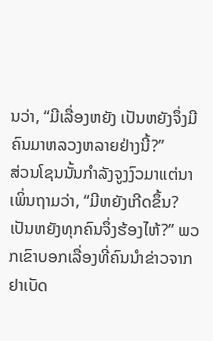ນວ່າ, “ມີເລື່ອງຫຍັງ ເປັນຫຍັງຈຶ່ງມີຄົນມາຫລວງຫລາຍຢ່າງນີ້?”
ສ່ວນໂຊນນັ້ນກຳລັງຈູງງົວມາແຕ່ນາ ເພິ່ນຖາມວ່າ, “ມີຫຍັງເກີດຂຶ້ນ? ເປັນຫຍັງທຸກຄົນຈຶ່ງຮ້ອງໄຫ້?” ພວກເຂົາບອກເລື່ອງທີ່ຄົນນຳຂ່າວຈາກຢາເບັດ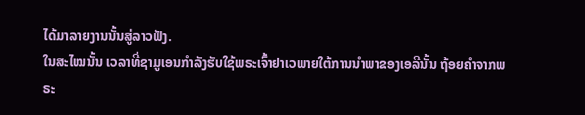ໄດ້ມາລາຍງານນັ້ນສູ່ລາວຟັງ.
ໃນສະໄໝນັ້ນ ເວລາທີ່ຊາມູເອນກຳລັງຮັບໃຊ້ພຣະເຈົ້າຢາເວພາຍໃຕ້ການນຳພາຂອງເອລີນັ້ນ ຖ້ອຍຄຳຈາກພຣະ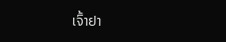ເຈົ້າຢາ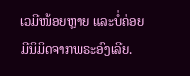ເວມີໜ້ອຍຫຼາຍ ແລະບໍ່ຄ່ອຍມີນິມິດຈາກພຣະອົງເລີຍ.